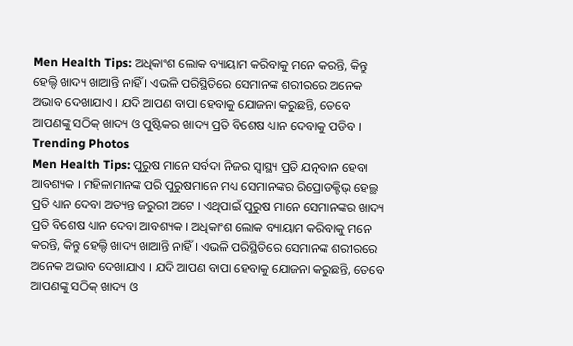Men Health Tips: ଅଧିକାଂଶ ଲୋକ ବ୍ୟାୟାମ କରିବାକୁ ମନେ କରନ୍ତି, କିନ୍ତୁ ହେଲ୍ଦି ଖାଦ୍ୟ ଖାଆନ୍ତି ନାହିଁ । ଏଭଳି ପରିସ୍ଥିତିରେ ସେମାନଙ୍କ ଶରୀରରେ ଅନେକ ଅଭାବ ଦେଖାଯାଏ । ଯଦି ଆପଣ ବାପା ହେବାକୁ ଯୋଜନା କରୁଛନ୍ତି, ତେବେ ଆପଣଙ୍କୁ ସଠିକ୍ ଖାଦ୍ୟ ଓ ପୁଷ୍ଟିକର ଖାଦ୍ୟ ପ୍ରତି ବିଶେଷ ଧ୍ୟାନ ଦେବାକୁ ପଡିବ ।
Trending Photos
Men Health Tips: ପୁରୁଷ ମାନେ ସର୍ବଦା ନିଜର ସ୍ୱାସ୍ଥ୍ୟ ପ୍ରତି ଯତ୍ନବାନ ହେବା ଆବଶ୍ୟକ । ମହିଳାମାନଙ୍କ ପରି ପୁରୁଷମାନେ ମଧ୍ୟ ସେମାନଙ୍କର ରିପ୍ରୋଡକ୍ଟିଭ୍ ହେଲ୍ଥ ପ୍ରତି ଧ୍ୟାନ ଦେବା ଅତ୍ୟନ୍ତ ଜରୁରୀ ଅଟେ । ଏଥିପାଇଁ ପୁରୁଷ ମାନେ ସେମାନଙ୍କର ଖାଦ୍ୟ ପ୍ରତି ବିଶେଷ ଧ୍ୟାନ ଦେବା ଆବଶ୍ୟକ । ଅଧିକାଂଶ ଲୋକ ବ୍ୟାୟାମ କରିବାକୁ ମନେ କରନ୍ତି, କିନ୍ତୁ ହେଲ୍ଦି ଖାଦ୍ୟ ଖାଆନ୍ତି ନାହିଁ । ଏଭଳି ପରିସ୍ଥିତିରେ ସେମାନଙ୍କ ଶରୀରରେ ଅନେକ ଅଭାବ ଦେଖାଯାଏ । ଯଦି ଆପଣ ବାପା ହେବାକୁ ଯୋଜନା କରୁଛନ୍ତି, ତେବେ ଆପଣଙ୍କୁ ସଠିକ୍ ଖାଦ୍ୟ ଓ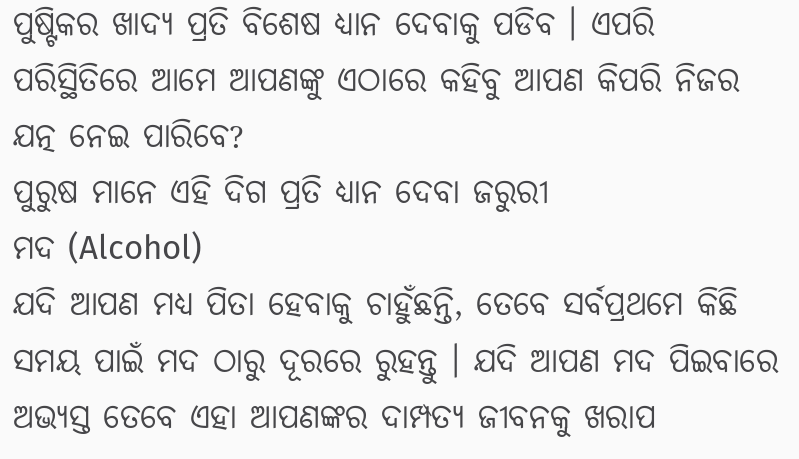ପୁଷ୍ଟିକର ଖାଦ୍ୟ ପ୍ରତି ବିଶେଷ ଧ୍ୟାନ ଦେବାକୁ ପଡିବ । ଏପରି ପରିସ୍ଥିତିରେ ଆମେ ଆପଣଙ୍କୁ ଏଠାରେ କହିବୁ ଆପଣ କିପରି ନିଜର ଯତ୍ନ ନେଇ ପାରିବେ?
ପୁରୁଷ ମାନେ ଏହି ଦିଗ ପ୍ରତି ଧ୍ୟାନ ଦେବା ଜରୁରୀ
ମଦ (Alcohol)
ଯଦି ଆପଣ ମଧ୍ୟ ପିତା ହେବାକୁ ଚାହୁଁଛନ୍ତି, ତେବେ ସର୍ବପ୍ରଥମେ କିଛି ସମୟ ପାଇଁ ମଦ ଠାରୁ ଦୂରରେ ରୁହନ୍ତୁ । ଯଦି ଆପଣ ମଦ ପିଇବାରେ ଅଭ୍ୟସ୍ତ ତେବେ ଏହା ଆପଣଙ୍କର ଦାମ୍ପତ୍ୟ ଜୀବନକୁ ଖରାପ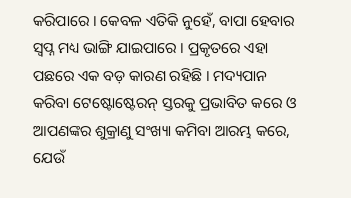କରିପାରେ । କେବଳ ଏତିକି ନୁହେଁ, ବାପା ହେବାର ସ୍ୱପ୍ନ ମଧ୍ୟ ଭାଙ୍ଗି ଯାଇପାରେ । ପ୍ରକୃତରେ ଏହା ପଛରେ ଏକ ବଡ଼ କାରଣ ରହିଛି । ମଦ୍ୟପାନ କରିବା ଟେଷ୍ଟୋଷ୍ଟେରନ୍ ସ୍ତରକୁ ପ୍ରଭାବିତ କରେ ଓ ଆପଣଙ୍କର ଶୁକ୍ରାଣୁ ସଂଖ୍ୟା କମିବା ଆରମ୍ଭ କରେ, ଯେଉଁ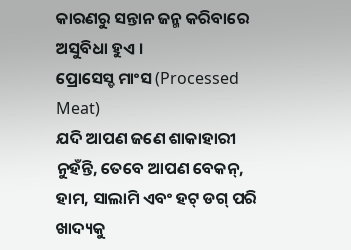କାରଣରୁ ସନ୍ତାନ ଜନ୍ମ କରିବାରେ ଅସୁବିଧା ହୁଏ ।
ପ୍ରୋସେସ୍ଡ ମାଂସ (Processed Meat)
ଯଦି ଆପଣ ଜଣେ ଶାକାହାରୀ ନୁହଁନ୍ତି, ତେବେ ଆପଣ ବେକନ୍, ହାମ, ସାଲାମି ଏବଂ ହଟ୍ ଡଗ୍ ପରି ଖାଦ୍ୟକୁ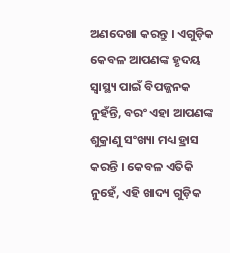ଅଣଦେଖା କରନ୍ତୁ । ଏଗୁଡ଼ିକ କେବଳ ଆପଣଙ୍କ ହୃଦୟ ସ୍ୱାସ୍ଥ୍ୟ ପାଇଁ ବିପଜ୍ଜନକ ନୁହଁନ୍ତି, ବରଂ ଏହା ଆପଣଙ୍କ ଶୁକ୍ରାଣୁ ସଂଖ୍ୟା ମଧ୍ୟ ହ୍ରାସ କରନ୍ତି । କେବଳ ଏତିକି ନୁହେଁ, ଏହି ଖାଦ୍ୟ ଗୁଡ଼ିକ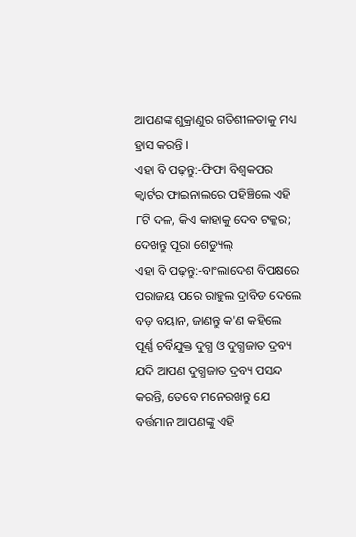ଆପଣଙ୍କ ଶୁକ୍ରାଣୁର ଗତିଶୀଳତାକୁ ମଧ୍ୟ ହ୍ରାସ କରନ୍ତି ।
ଏହା ବି ପଢ଼ନ୍ତୁ:-ଫିଫା ବିଶ୍ୱକପର କ୍ୱାର୍ଟର ଫାଇନାଲରେ ପହିଞ୍ଚିଲେ ଏହି ୮ଟି ଦଳ, କିଏ କାହାକୁ ଦେବ ଟକ୍କର; ଦେଖନ୍ତୁ ପୂରା ଶେଡ୍ୟୁଲ୍
ଏହା ବି ପଢ଼ନ୍ତୁ:-ବାଂଲାଦେଶ ବିପକ୍ଷରେ ପରାଜୟ ପରେ ରାହୁଲ ଦ୍ରାବିଡ ଦେଲେ ବଡ଼ ବୟାନ, ଜାଣନ୍ତୁ କ'ଣ କହିଲେ
ପୂର୍ଣ୍ଣ ଚର୍ବିଯୁକ୍ତ ଦୁଗ୍ଧ ଓ ଦୁଗ୍ଧଜାତ ଦ୍ରବ୍ୟ
ଯଦି ଆପଣ ଦୁଗ୍ଧଜାତ ଦ୍ରବ୍ୟ ପସନ୍ଦ କରନ୍ତି, ତେବେ ମନେରଖନ୍ତୁ ଯେ ବର୍ତ୍ତମାନ ଆପଣଙ୍କୁ ଏହି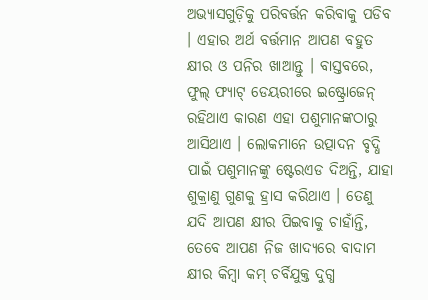ଅଭ୍ୟାସଗୁଡ଼ିକୁ ପରିବର୍ତ୍ତନ କରିବାକୁ ପଡିବ । ଏହାର ଅର୍ଥ ବର୍ତ୍ତମାନ ଆପଣ ବହୁତ କ୍ଷୀର ଓ ପନିର ଖାଆନ୍ତୁ । ବାସ୍ତବରେ, ଫୁଲ୍ ଫ୍ୟାଟ୍ ଡେୟରୀରେ ଇଷ୍ଟ୍ରୋଜେନ୍ ରହିଥାଏ କାରଣ ଏହା ପଶୁମାନଙ୍କଠାରୁ ଆସିଥାଏ । ଲୋକମାନେ ଉତ୍ପାଦନ ବୃଦ୍ଧି ପାଇଁ ପଶୁମାନଙ୍କୁ ଷ୍ଟେରଏଡ ଦିଅନ୍ତି, ଯାହା ଶୁକ୍ରାଣୁ ଗୁଣକୁ ହ୍ରାସ କରିଥାଏ । ତେଣୁ ଯଦି ଆପଣ କ୍ଷୀର ପିଇବାକୁ ଚାହାଁନ୍ତି, ତେବେ ଆପଣ ନିଜ ଖାଦ୍ୟରେ ବାଦାମ କ୍ଷୀର କିମ୍ବା କମ୍ ଚର୍ବିଯୁକ୍ତ ଦୁଗ୍ଧ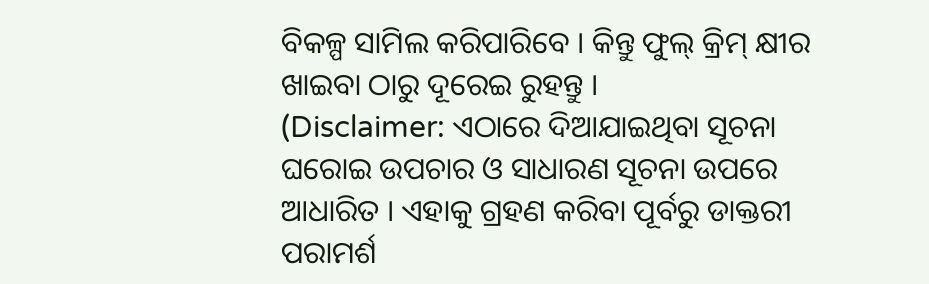ବିକଳ୍ପ ସାମିଲ କରିପାରିବେ । କିନ୍ତୁ ଫୁଲ୍ କ୍ରିମ୍ କ୍ଷୀର ଖାଇବା ଠାରୁ ଦୂରେଇ ରୁହନ୍ତୁ ।
(Disclaimer: ଏଠାରେ ଦିଆଯାଇଥିବା ସୂଚନା ଘରୋଇ ଉପଚାର ଓ ସାଧାରଣ ସୂଚନା ଉପରେ ଆଧାରିତ । ଏହାକୁ ଗ୍ରହଣ କରିବା ପୂର୍ବରୁ ଡାକ୍ତରୀ ପରାମର୍ଶ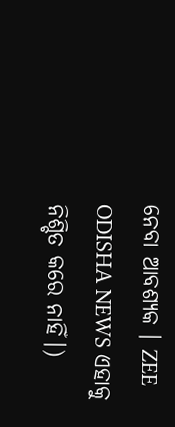ନେବା ଆବଶ୍ୟକ । ZEE ODISHA NEWS ଏହାକୁ ନିଶ୍ଚିତ କରେ ନାହିଁ।)